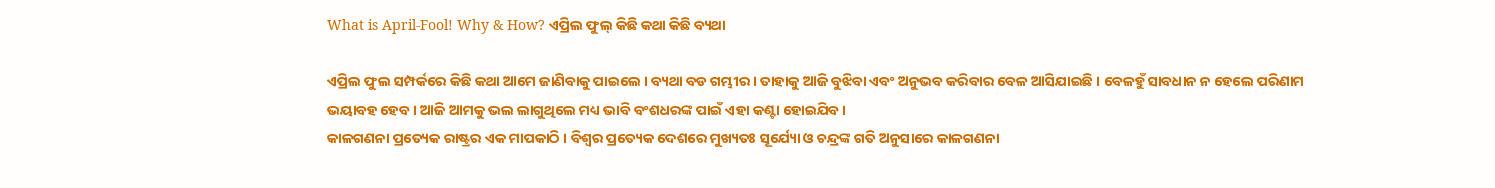What is April-Fool! Why & How? ଏପ୍ରିଲ ଫୁଲ୍ କିଛି କଥା କିଛି ବ୍ୟଥା

ଏପ୍ରିଲ ଫୁଲ ସମ୍ପର୍କରେ କିଛି କଥା ଆମେ ଜାଣିବାକୁ ପାଇଲେ । ବ୍ୟଥା ବଡ ଗମ୍ଭୀର । ତାହାକୁ ଆଜି ବୁଝିବା ଏବଂ ଅନୁଭବ କରିବାର ବେଳ ଆସିଯାଇଛି । ବେଳହୁଁ ସାବଧାନ ନ ହେଲେ ପରିଣାମ ଭୟାବହ ହେବ । ଆଜି ଆମକୁ ଭଲ ଲାଗୁଥିଲେ ମଧ୍ୟ ଭାବି ବଂଶଧରଙ୍କ ପାଇଁ ଏହା କଣ୍ଟା ହୋଇଯିବ ।
କାଳଗଣନା ପ୍ରତ୍ୟେକ ରାଷ୍ଟ୍ରର ଏକ ମାପକାଠି । ବିଶ୍ୱର ପ୍ରତ୍ୟେକ ଦେଶରେ ମୁଖ୍ୟତଃ ସୂର୍ଯ୍ୟୋ ଓ ଚନ୍ଦ୍ରଙ୍କ ଗତି ଅନୁସାରେ କାଳଗଣନା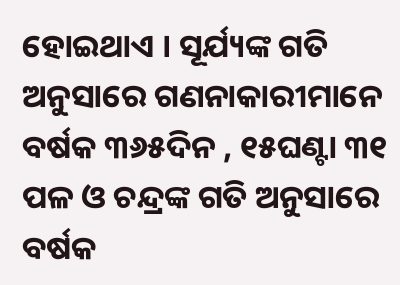ହୋଇଥାଏ । ସୂର୍ଯ୍ୟଙ୍କ ଗତି ଅନୁସାରେ ଗଣନାକାରୀମାନେ ବର୍ଷକ ୩୬୫ଦିନ , ୧୫ଘଣ୍ଟା ୩୧ ପଳ ଓ ଚନ୍ଦ୍ରଙ୍କ ଗତି ଅନୁସାରେ ବର୍ଷକ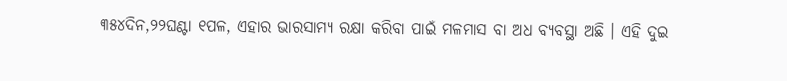୩୫୪ଦିନ,୨୨ଘଣ୍ଟା ୧ପଳ, ଏହାର ଭାରସାମ୍ୟ ରକ୍ଷା କରିବା ପାଇଁ ମଳମାସ ବା ଅଧ ବ୍ୟବସ୍ଥା ଅଛି । ଏହି ଦୁଇ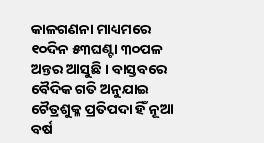କାଳଗଣନା ମାଧ୍ୟମରେ ୧୦ଦିନ ୫୩ଘଣ୍ଟା ୩୦ପଳ ଅନ୍ତର ଆସୁଛି । ବାସ୍ତବରେ ବୈଦିକ ଗତି ଅନୁଯାଇ ଚୈତ୍ରଶୁକ୍ଳ ପ୍ରତିପଦା ହିଁ ନୂଆ ବର୍ଷ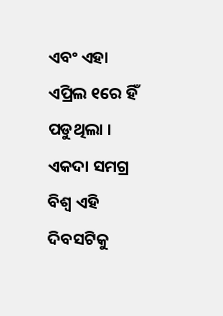ଏବଂ ଏହା ଏପ୍ରିଲ ୧ରେ ହିଁ ପଡୁଥିଲା ।
ଏକଦା ସମଗ୍ର ବିଶ୍ୱ ଏହି ଦିବସଟିକୁ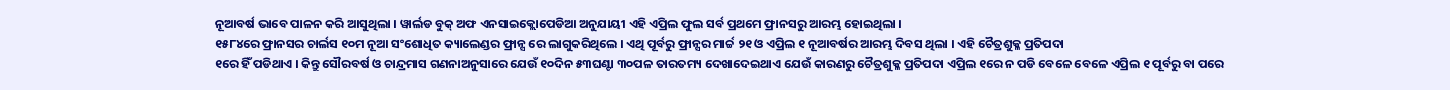ନୂଆବର୍ଷ ଭାବେ ପାଳନ କରି ଆସୁଥିଲା । ୱାର୍ଲଡ ବୁକ୍‍ ଅଫ ଏନସାଇକ୍ଲୋପେଡିଆ ଅନୁଯାୟୀ ଏହି ଏପ୍ରିଲ ଫୁଲ ସର୍ବ ପ୍ରଥମେ ଫ୍ରାନସରୁ ଆରମ୍ଭ ହୋଇଥିଲା ।
୧୫୮୪ରେ ଫ୍ରାନସର ଚାର୍ଲସ ୧୦ମ ନୂଆ ସଂଶୋଧିତ କ୍ୟାଲେଣ୍ଡର ଫ୍ରାନ୍ସ ରେ ଲାଗୁକରିଥିଲେ । ଏଥି ପୂର୍ବରୁ ଫ୍ରାନ୍ସର ମାର୍ଚ୍ଚ ୨୧ ଓ ଏପ୍ରିଲ ୧ ନୂଆବର୍ଷର ଆରମ୍ଭ ଦିବସ ଥିଲା । ଏହି ଚୈତ୍ରଶୁକ୍ଳ ପ୍ରତିପଦା
୧ରେ ହିଁ ପଡିଥାଏ । କିନ୍ତୁ ସୌରବର୍ଷ ଓ ଚାନ୍ଦ୍ରମାସ ଗଣନାଅନୁସାରେ ଯେଉଁ ୧୦ଦିନ ୫୩ଘଣ୍ଟା ୩୦ପଳ ତାରତମ୍ୟ ଦେଖାଦେଇଥାଏ ଯେଉଁ କାରଣରୁ ଚୈତ୍ରଶୁକ୍ଳ ପ୍ରତିପଦା ଏପ୍ରିଲ ୧ରେ ନ ପଡି ବେଳେ ବେଳେ ଏପ୍ରିଲ ୧ ପୂର୍ବରୁ ବା ପରେ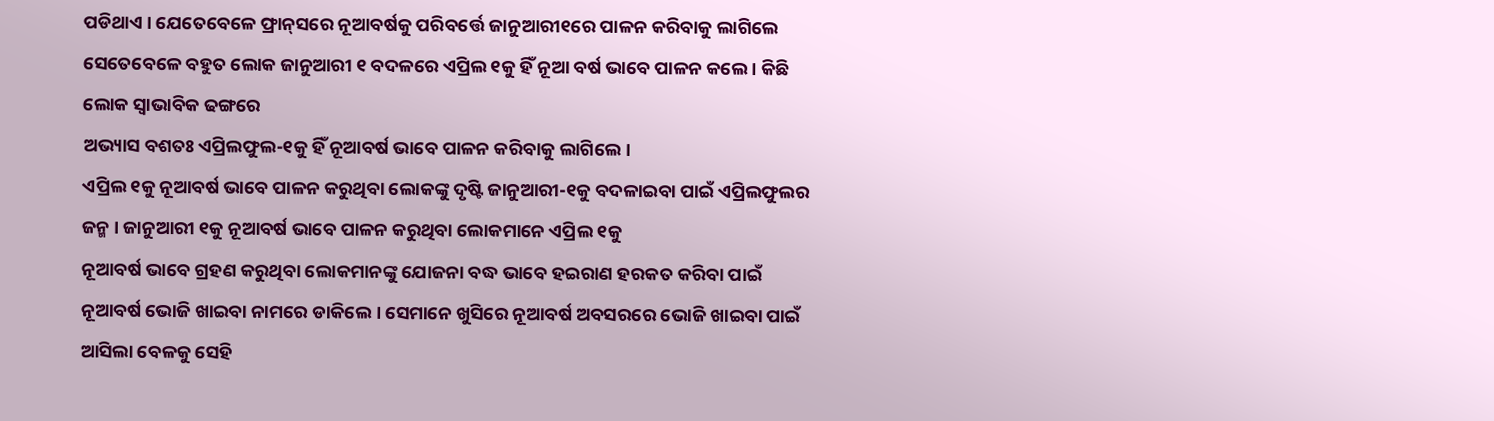ପଡିଥାଏ । ଯେତେବେଳେ ଫ୍ରାନ୍‍ସରେ ନୂଆବର୍ଷକୁ ପରିବର୍ତ୍ତେ ଜାନୁଆରୀ୧ରେ ପାଳନ କରିବାକୁ ଲାଗିଲେ ସେତେବେଳେ ବହୁତ ଲୋକ ଜାନୁଆରୀ ୧ ବଦଳରେ ଏପ୍ରିଲ ୧କୁ ହିଁ ନୂଆ ବର୍ଷ ଭାବେ ପାଳନ କଲେ । କିଛି ଲୋକ ସ୍ୱାଭାବିକ ଢଙ୍ଗରେ
ଅଭ୍ୟାସ ବଶତଃ ଏପ୍ରିଲଫୁଲ-୧କୁ ହିଁ ନୂଆବର୍ଷ ଭାବେ ପାଳନ କରିବାକୁ ଲାଗିଲେ ।
ଏପ୍ରିଲ ୧କୁ ନୂଆବର୍ଷ ଭାବେ ପାଳନ କରୁଥିବା ଲୋକଙ୍କୁ ଦୃଷ୍ଟି ଜାନୁଆରୀ-୧କୁ ବଦଳାଇବା ପାଇଁ ଏପ୍ରିଲଫୁଲର ଜନ୍ମ । ଜାନୁଆରୀ ୧କୁ ନୂଆବର୍ଷ ଭାବେ ପାଳନ କରୁଥିବା ଲୋକମାନେ ଏପ୍ରିଲ ୧କୁ
ନୂଆବର୍ଷ ଭାବେ ଗ୍ରହଣ କରୁଥିବା ଲୋକମାନଙ୍କୁ ଯୋଜନା ବଦ୍ଧ ଭାବେ ହଇରାଣ ହରକତ କରିବା ପାଇଁ ନୂଆବର୍ଷ ଭୋଜି ଖାଇବା ନାମରେ ଡାକିଲେ । ସେମାନେ ଖୁସିରେ ନୂଆବର୍ଷ ଅବସରରେ ଭୋଜି ଖାଇବା ପାଇଁ ଆସିଲା ବେଳକୁ ସେହି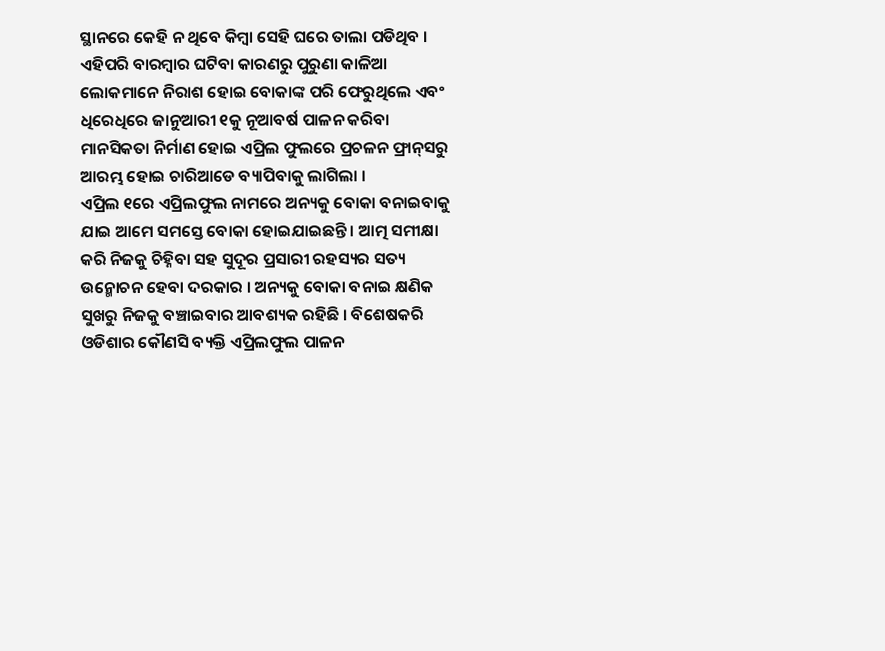ସ୍ଥାନରେ କେହି ନ ଥିବେ କିମ୍ବା ସେହି ଘରେ ତାଲା ପଡିଥିବ । ଏହିପରି ବାରମ୍ବାର ଘଟିବା କାରଣରୁ ପୁରୁଣା କାଳିଆ ଲୋକମାନେ ନିରାଶ ହୋଇ ବୋକାଙ୍କ ପରି ଫେରୁଥିଲେ ଏବଂ ଧିରେଧିରେ ଜାନୁଆରୀ ୧କୁ ନୂଆବର୍ଷ ପାଳନ କରିବା ମାନସିକତା ନିର୍ମାଣ ହୋଇ ଏପ୍ରିଲ ଫୁଲରେ ପ୍ରଚଳନ ଫ୍ରାନ୍‍ସରୁ ଆରମ୍ଭ ହୋଇ ଚାରିଆଡେ ବ୍ୟାପିବାକୁ ଲାଗିଲା ।
ଏପ୍ରିଲ ୧ରେ ଏପ୍ରିଲଫୁଲ ନାମରେ ଅନ୍ୟକୁ ବୋକା ବନାଇବାକୁ ଯାଇ ଆମେ ସମସ୍ତେ ବୋକା ହୋଇଯାଇଛନ୍ତି । ଆତ୍ମ ସମୀକ୍ଷା କରି ନିଜକୁ ଚିହ୍ନିବା ସହ ସୁଦୂର ପ୍ରସାରୀ ରହସ୍ୟର ସତ୍ୟ ଉନ୍ମୋଚନ ହେବା ଦରକାର । ଅନ୍ୟକୁ ବୋକା ବନାଇ କ୍ଷଣିକ ସୁଖରୁ ନିଜକୁ ବଞ୍ଚାଇବାର ଆବଶ୍ୟକ ରହିଛି । ବିଶେଷକରି ଓଡିଶାର କୌଣସି ବ୍ୟକ୍ତି ଏପ୍ରିଲଫୁଲ ପାଳନ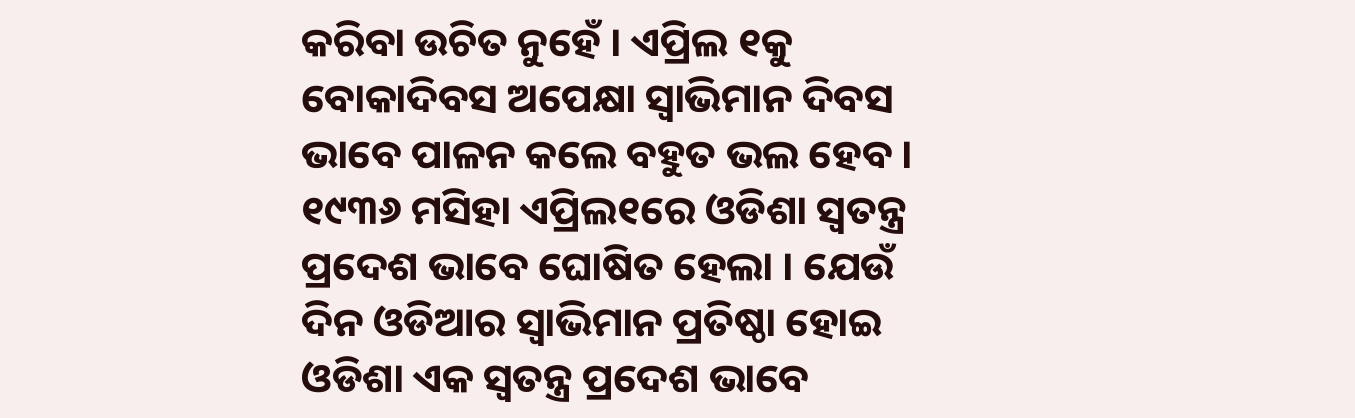କରିବା ଉଚିତ ନୁହେଁ । ଏପ୍ରିଲ ୧କୁ ବୋକାଦିବସ ଅପେକ୍ଷା ସ୍ୱାଭିମାନ ଦିବସ ଭାବେ ପାଳନ କଲେ ବହୁତ ଭଲ ହେବ । ୧୯୩୬ ମସିହା ଏପ୍ରିଲ୧ରେ ଓଡିଶା ସ୍ୱତନ୍ତ୍ର ପ୍ରଦେଶ ଭାବେ ଘୋଷିତ ହେଲା । ଯେଉଁ ଦିନ ଓଡିଆର ସ୍ୱାଭିମାନ ପ୍ରତିଷ୍ଠା ହୋଇ ଓଡିଶା ଏକ ସ୍ୱତନ୍ତ୍ର ପ୍ରଦେଶ ଭାବେ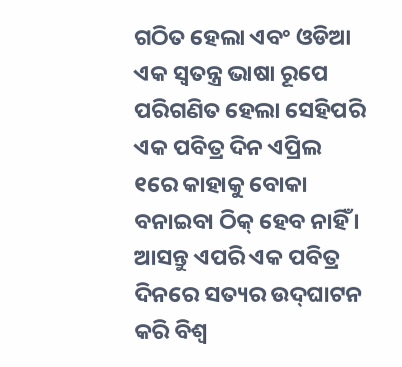ଗଠିତ ହେଲା ଏବଂ ଓଡିଆ ଏକ ସ୍ୱତନ୍ତ୍ର ଭାଷା ରୂପେ ପରିଗଣିତ ହେଲା ସେହିପରି ଏକ ପବିତ୍ର ଦିନ ଏପ୍ରିଲ ୧ରେ କାହାକୁ ବୋକା ବନାଇବା ଠିକ୍‍ ହେବ ନାହିଁ । ଆସନ୍ତୁ ଏପରି ଏକ ପବିତ୍ର ଦିନରେ ସତ୍ୟର ଉଦ୍‍ଘାଟନ କରି ବିଶ୍ୱ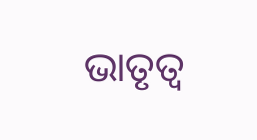ଭାତୃତ୍ୱ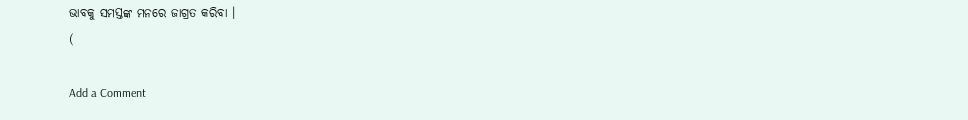ଭାବକୁ ସମସ୍ତଙ୍କ ମନରେ ଜାଗ୍ରତ କରିବା ।
(

Add a Comment